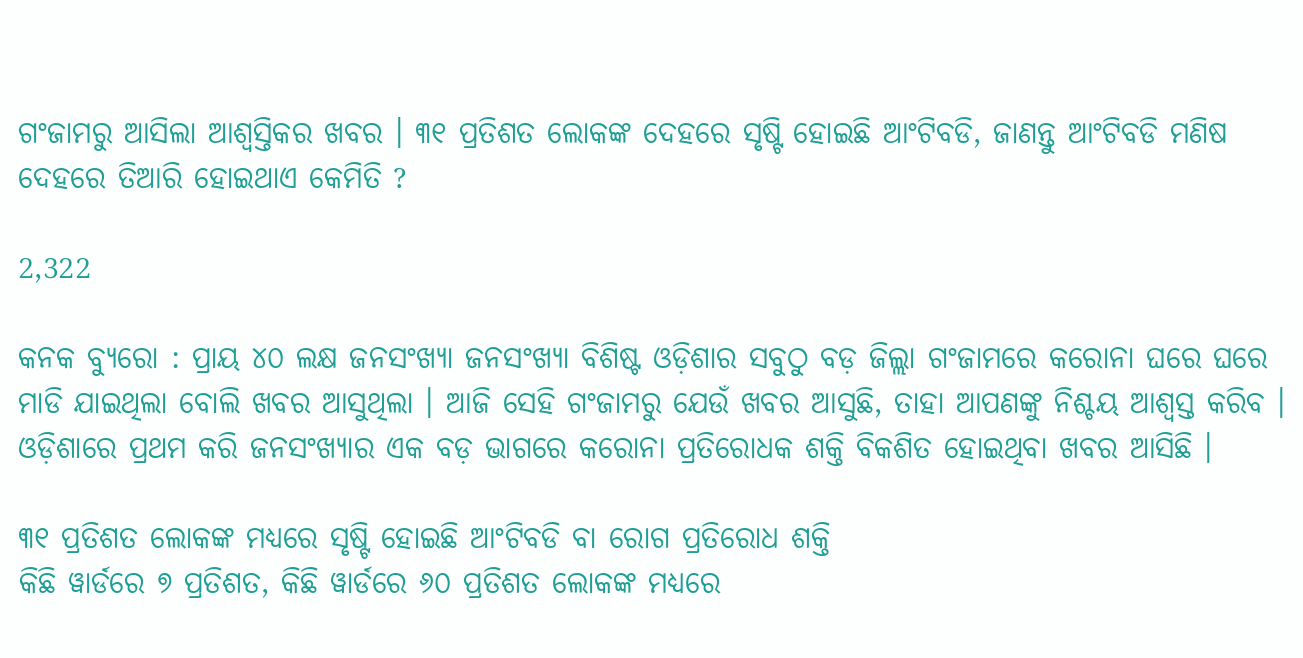ଗଂଜାମରୁ ଆସିଲା ଆଶ୍ୱସ୍ତିକର ଖବର । ୩୧ ପ୍ରତିଶତ ଲୋକଙ୍କ ଦେହରେ ସୃଷ୍ଟି ହୋଇଛି ଆଂଟିବଡି, ଜାଣନ୍ତୁ ଆଂଟିବଡି ମଣିଷ ଦେହରେ ତିଆରି ହୋଇଥାଏ କେମିତି ?

2,322

କନକ ବ୍ୟୁରୋ : ପ୍ରାୟ ୪୦ ଲକ୍ଷ ଜନସଂଖ୍ୟା ଜନସଂଖ୍ୟା ବିଶିଷ୍ଟ ଓଡ଼ିଶାର ସବୁଠୁ ବଡ଼ ଜିଲ୍ଲା ଗଂଜାମରେ କରୋନା ଘରେ ଘରେ ମାଡି ଯାଇଥିଲା ବୋଲି ଖବର ଆସୁଥିଲା । ଆଜି ସେହି ଗଂଜାମରୁ ଯେଉଁ ଖବର ଆସୁଛି, ତାହା ଆପଣଙ୍କୁ ନିଶ୍ଚୟ ଆଶ୍ୱସ୍ତ କରିବ । ଓଡ଼ିଶାରେ ପ୍ରଥମ କରି ଜନସଂଖ୍ୟାର ଏକ ବଡ଼ ଭାଗରେ କରୋନା ପ୍ରତିରୋଧକ ଶକ୍ତି ବିକଶିତ ହୋଇଥିବା ଖବର ଆସିଛି ।

୩୧ ପ୍ରତିଶତ ଲୋକଙ୍କ ମଧ୍ୟରେ ସୃଷ୍ଟି ହୋଇଛି ଆଂଟିବଡି ବା ରୋଗ ପ୍ରତିରୋଧ ଶକ୍ତି
କିଛି ୱାର୍ଡରେ ୭ ପ୍ରତିଶତ, କିଛି ୱାର୍ଡରେ ୬୦ ପ୍ରତିଶତ ଲୋକଙ୍କ ମଧ୍ୟରେ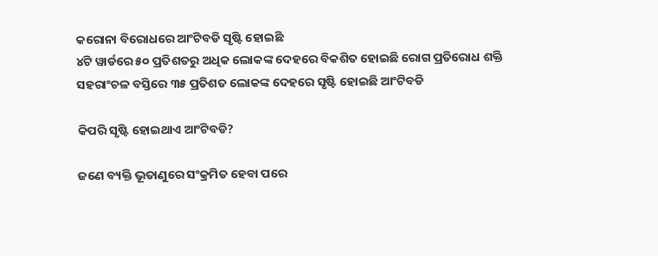କରୋନା ବିରୋଧରେ ଆଂଟିବଡି ସୃଷ୍ଟି ହୋଇଛି
୪ଟି ୱାର୍ଡରେ ୫୦ ପ୍ରତିଶତରୁ ଅଧିକ ଲୋକଙ୍କ ଦେହରେ ବିକଶିତ ହୋଇଛି ରୋଗ ପ୍ରତିରୋଧ ଶକ୍ତି
ସହରାଂଚଳ ବସ୍ତିରେ ୩୫ ପ୍ରତିଶତ ଲୋକଙ୍କ ଦେହରେ ସୃଷ୍ଟି ହୋଇଛି ଆଂଟିବଡି

କିପରି ସୃଷ୍ଟି ହୋଇଥାଏ ଆଂଟିବଡି?

ଜଣେ ବ୍ୟକ୍ତି ଭୂତାଣୁରେ ସଂକ୍ରମିତ ହେବା ପରେ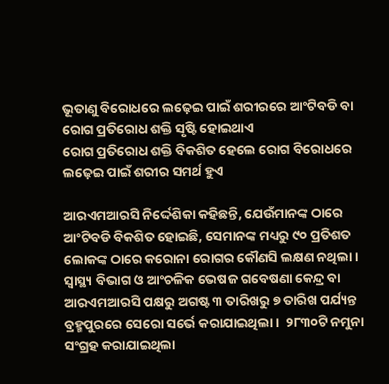ଭୂତାଣୁ ବିରୋଧରେ ଲଢ଼େଇ ପାଇଁ ଶରୀରରେ ଆଂଟିବଡି ବା ରୋଗ ପ୍ରତିରୋଧ ଶକ୍ତି ସୃଷ୍ଟି ହୋଇଥାଏ
ରୋଗ ପ୍ରତିରୋଧ ଶକ୍ତି ବିକଶିତ ହେଲେ ରୋଗ ବିରୋଧରେ ଲଢ଼େଇ ପାଇଁ ଶରୀର ସମର୍ଥ ହୁଏ

ଆରଏମଆରସି ନିର୍ଦ୍ଦେଶିକା କହିଛନ୍ତି, ଯେଉଁମାନଙ୍କ ଠାରେ ଆଂଟିବଡି ବିକଶିତ ହୋଇଛି, ସେମାନଙ୍କ ମଧ୍ୟରୁ ୯୦ ପ୍ରତିଶତ ଲୋକଙ୍କ ଠାରେ କରୋନା ରୋଗର କୌଣସି ଲକ୍ଷଣ ନଥିଲା ।  ସ୍ୱାସ୍ଥ୍ୟ ବିଭାଗ ଓ ଆଂଚଳିକ ଭେଷଜ ଗବେଷଣା କେନ୍ଦ୍ର ବା ଆରଏମଆରସି ପକ୍ଷରୁ ଅଗଷ୍ଟ ୩ ତାରିଖରୁ ୭ ତାରିଖ ପର୍ଯ୍ୟନ୍ତ ବ୍ରହ୍ମପୁରରେ ସେରୋ ସର୍ଭେ କରାଯାଇଥିଲା ।  ୨୮୩୦ଟି ନମୁନା ସଂଗ୍ରହ କରାଯାଇଥିଲା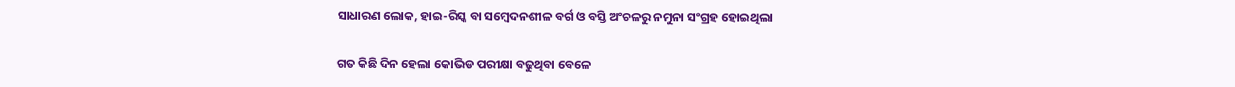ସାଧାରଣ ଲୋକ, ହାଇ-ରିସ୍କ ବା ସମ୍ବେଦନଶୀଳ ବର୍ଗ ଓ ବସ୍ତି ଅଂଚଳରୁ ନମୁନା ସଂଗ୍ରହ ହୋଇଥିଲା

ଗତ କିଛି ଦିନ ହେଲା କୋଭିଡ ପରୀକ୍ଷା ବଢୁଥିବା ବେଳେ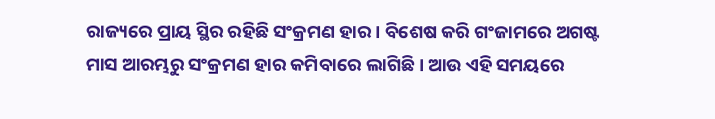ରାଜ୍ୟରେ ପ୍ରାୟ ସ୍ଥିର ରହିଛି ସଂକ୍ରମଣ ହାର । ବିଶେଷ କରି ଗଂଜାମରେ ଅଗଷ୍ଟ ମାସ ଆରମ୍ଭରୁ ସଂକ୍ରମଣ ହାର କମିବାରେ ଲାଗିଛି । ଆଉ ଏହି ସମୟରେ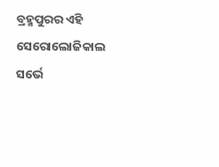ବ୍ରହ୍ମପୁରର ଏହି ସେରୋଲୋଜିକାଲ ସର୍ଭେ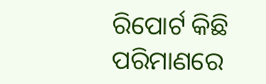ରିପୋର୍ଟ କିଛି ପରିମାଣରେ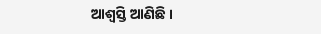ଆଶ୍ୱସ୍ତି ଆଣିଛି ।